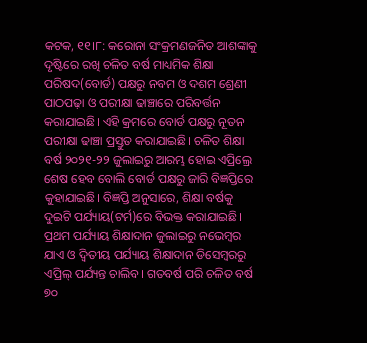କଟକ, ୧୧।୮: କରୋନା ସଂକ୍ରମଣଜନିତ ଆଶଙ୍କାକୁ ଦୃଷ୍ଟିରେ ରଖି ଚଳିତ ବର୍ଷ ମାଧ୍ୟମିକ ଶିକ୍ଷା ପରିଷଦ(ବୋର୍ଡ) ପକ୍ଷରୁ ନବମ ଓ ଦଶମ ଶ୍ରେଣୀ ପାଠପଢ଼ା ଓ ପରୀକ୍ଷା ଢାଞ୍ଚାରେ ପରିବର୍ତ୍ତନ କରାଯାଇଛି। ଏହି କ୍ରମରେ ବୋର୍ଡ ପକ୍ଷରୁ ନୂତନ ପରୀକ୍ଷା ଢାଞ୍ଚା ପ୍ରସ୍ତୁତ କରାଯାଇଛି। ଚଳିତ ଶିକ୍ଷା ବର୍ଷ ୨୦୨୧-୨୨ ଜୁଲାଇରୁ ଆରମ୍ଭ ହୋଇ ଏପ୍ରିଲ୍ରେ ଶେଷ ହେବ ବୋଲି ବୋର୍ଡ ପକ୍ଷରୁ ଜାରି ବିଜ୍ଞପ୍ତିରେ କୁହାଯାଇଛି। ବିଜ୍ଞପ୍ତି ଅନୁସାରେ, ଶିକ୍ଷା ବର୍ଷକୁ ଦୁଇଟି ପର୍ଯ୍ୟାୟ(ଟର୍ମ)ରେ ବିଭକ୍ତ କରାଯାଇଛି। ପ୍ରଥମ ପର୍ଯ୍ୟାୟ ଶିକ୍ଷାଦାନ ଜୁଲାଇରୁ ନଭେମ୍ବର ଯାଏ ଓ ଦ୍ୱିତୀୟ ପର୍ଯ୍ୟାୟ ଶିକ୍ଷାଦାନ ଡିସେମ୍ବରରୁ ଏପ୍ରିଲ୍ ପର୍ଯ୍ୟନ୍ତ ଚାଲିବ। ଗତବର୍ଷ ପରି ଚଳିତ ବର୍ଷ ୭୦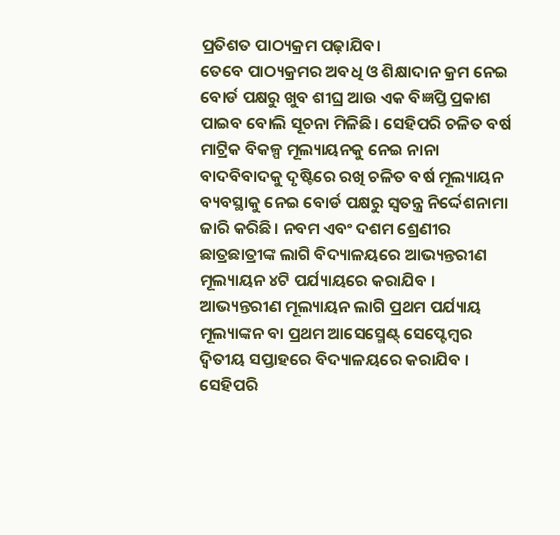ପ୍ରତିଶତ ପାଠ୍ୟକ୍ରମ ପଢ଼ାଯିବ।
ତେବେ ପାଠ୍ୟକ୍ରମର ଅବଧି ଓ ଶିକ୍ଷାଦାନ କ୍ରମ ନେଇ ବୋର୍ଡ ପକ୍ଷରୁ ଖୁବ ଶୀଘ୍ର ଆଉ ଏକ ବିଜ୍ଞପ୍ତି ପ୍ରକାଶ ପାଇବ ବୋଲି ସୂଚନା ମିଳିଛି। ସେହିପରି ଚଳିତ ବର୍ଷ ମାଟ୍ରିକ ବିକଳ୍ପ ମୂଲ୍ୟାୟନକୁ ନେଇ ନାନା ବାଦବିବାଦକୁ ଦୃଷ୍ଟିରେ ରଖି ଚଳିତ ବର୍ଷ ମୂଲ୍ୟାୟନ ବ୍ୟବସ୍ଥାକୁ ନେଇ ବୋର୍ଡ ପକ୍ଷରୁ ସ୍ୱତନ୍ତ୍ର ନିର୍ଦ୍ଦେଶନାମା ଜାରି କରିଛି। ନବମ ଏବଂ ଦଶମ ଶ୍ରେଣୀର ଛାତ୍ରଛାତ୍ରୀଙ୍କ ଲାଗି ବିଦ୍ୟାଳୟରେ ଆଭ୍ୟନ୍ତରୀଣ ମୂଲ୍ୟାୟନ ୪ଟି ପର୍ଯ୍ୟାୟରେ କରାଯିବ । ଆଭ୍ୟନ୍ତରୀଣ ମୂଲ୍ୟାୟନ ଲାଗି ପ୍ରଥମ ପର୍ଯ୍ୟାୟ ମୂଲ୍ୟାଙ୍କନ ବା ପ୍ରଥମ ଆସେସ୍ମେଣ୍ଟ୍ ସେପ୍ଟେମ୍ବର ଦ୍ୱିତୀୟ ସପ୍ତାହରେ ବିଦ୍ୟାଳୟରେ କରାଯିବ । ସେହିପରି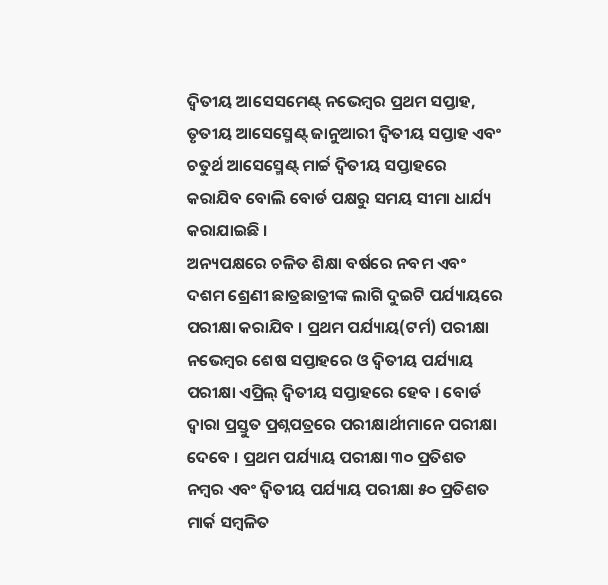ଦ୍ୱିତୀୟ ଆସେସମେଣ୍ଟ୍ ନଭେମ୍ବର ପ୍ରଥମ ସପ୍ତାହ, ତୃତୀୟ ଆସେସ୍ମେଣ୍ଟ୍ ଜାନୁଆରୀ ଦ୍ୱିତୀୟ ସପ୍ତାହ ଏବଂ ଚତୁର୍ଥ ଆସେସ୍ମେଣ୍ଟ୍ ମାର୍ଚ୍ଚ ଦ୍ୱିତୀୟ ସପ୍ତାହରେ କରାଯିବ ବୋଲି ବୋର୍ଡ ପକ୍ଷରୁ ସମୟ ସୀମା ଧାର୍ଯ୍ୟ କରାଯାଇଛି ।
ଅନ୍ୟପକ୍ଷରେ ଚଳିତ ଶିକ୍ଷା ବର୍ଷରେ ନବମ ଏବଂ ଦଶମ ଶ୍ରେଣୀ ଛାତ୍ରଛାତ୍ରୀଙ୍କ ଲାଗି ଦୁଇଟି ପର୍ଯ୍ୟାୟରେ ପରୀକ୍ଷା କରାଯିବ । ପ୍ରଥମ ପର୍ଯ୍ୟାୟ(ଟର୍ମ) ପରୀକ୍ଷା ନଭେମ୍ବର ଶେଷ ସପ୍ତାହରେ ଓ ଦ୍ୱିତୀୟ ପର୍ଯ୍ୟାୟ ପରୀକ୍ଷା ଏପ୍ରିଲ୍ ଦ୍ୱିତୀୟ ସପ୍ତାହରେ ହେବ । ବୋର୍ଡ ଦ୍ୱାରା ପ୍ରସ୍ତୁତ ପ୍ରଶ୍ନପତ୍ରରେ ପରୀକ୍ଷାର୍ଥୀମାନେ ପରୀକ୍ଷା ଦେବେ । ପ୍ରଥମ ପର୍ଯ୍ୟାୟ ପରୀକ୍ଷା ୩୦ ପ୍ରତିଶତ ନମ୍ବର ଏବଂ ଦ୍ୱିତୀୟ ପର୍ଯ୍ୟାୟ ପରୀକ୍ଷା ୫୦ ପ୍ରତିଶତ ମାର୍କ ସମ୍ବଳିତ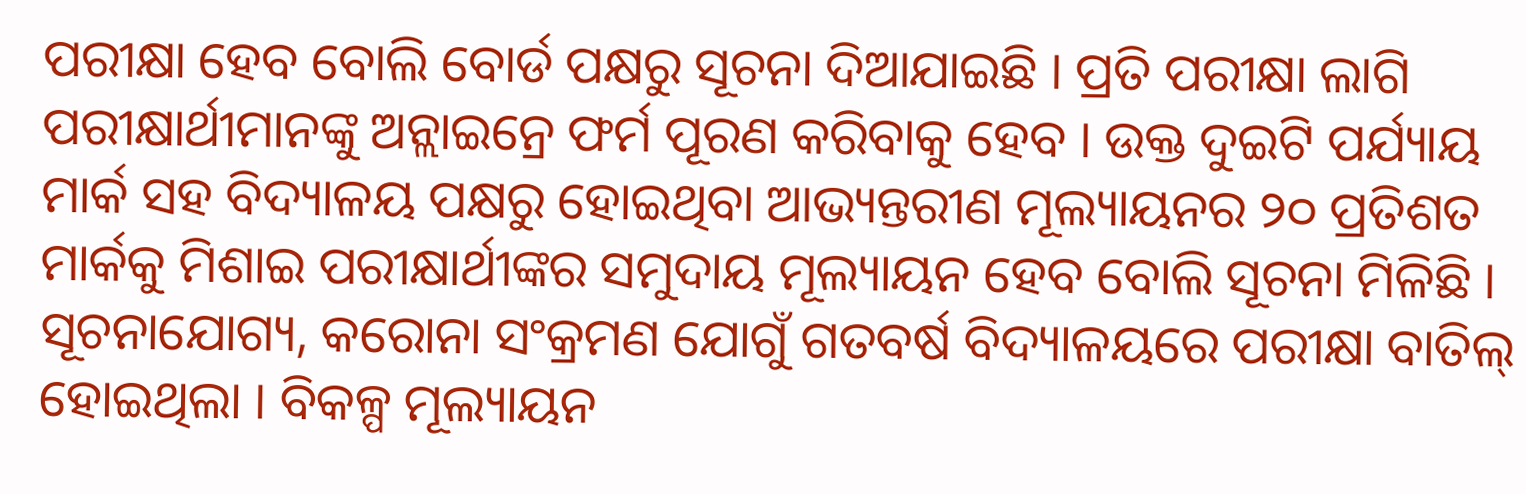ପରୀକ୍ଷା ହେବ ବୋଲି ବୋର୍ଡ ପକ୍ଷରୁ ସୂଚନା ଦିଆଯାଇଛି । ପ୍ରତି ପରୀକ୍ଷା ଲାଗି ପରୀକ୍ଷାର୍ଥୀମାନଙ୍କୁ ଅନ୍ଲାଇନ୍ରେ ଫର୍ମ ପୂରଣ କରିବାକୁ ହେବ । ଉକ୍ତ ଦୁଇଟି ପର୍ଯ୍ୟାୟ ମାର୍କ ସହ ବିଦ୍ୟାଳୟ ପକ୍ଷରୁ ହୋଇଥିବା ଆଭ୍ୟନ୍ତରୀଣ ମୂଲ୍ୟାୟନର ୨୦ ପ୍ରତିଶତ ମାର୍କକୁ ମିଶାଇ ପରୀକ୍ଷାର୍ଥୀଙ୍କର ସମୁଦାୟ ମୂଲ୍ୟାୟନ ହେବ ବୋଲି ସୂଚନା ମିଳିଛି ।
ସୂଚନାଯୋଗ୍ୟ, କରୋନା ସଂକ୍ରମଣ ଯୋଗୁଁ ଗତବର୍ଷ ବିଦ୍ୟାଳୟରେ ପରୀକ୍ଷା ବାତିଲ୍ ହୋଇଥିଲା । ବିକଳ୍ପ ମୂଲ୍ୟାୟନ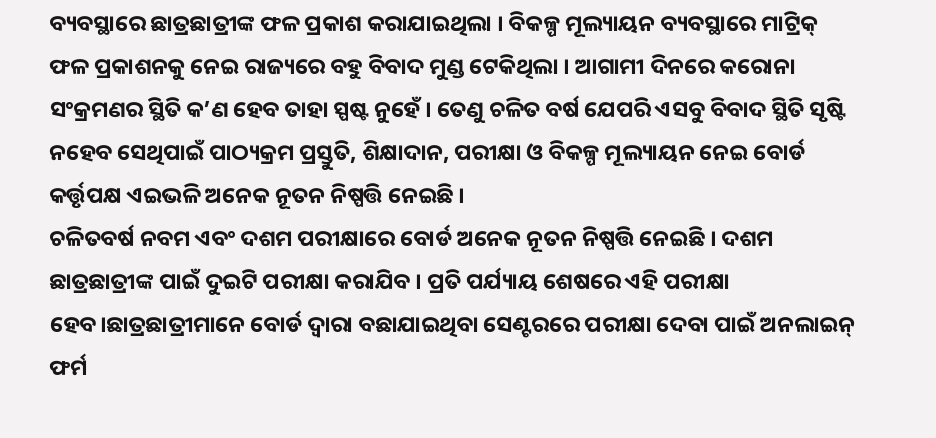ବ୍ୟବସ୍ଥାରେ ଛାତ୍ରଛାତ୍ରୀଙ୍କ ଫଳ ପ୍ରକାଶ କରାଯାଇଥିଲା । ବିକଳ୍ପ ମୂଲ୍ୟାୟନ ବ୍ୟବସ୍ଥାରେ ମାଟ୍ରିକ୍ ଫଳ ପ୍ରକାଶନକୁ ନେଇ ରାଜ୍ୟରେ ବହୁ ବିବାଦ ମୁଣ୍ଡ ଟେକିଥିଲା । ଆଗାମୀ ଦିନରେ କରୋନା ସଂକ୍ରମଣର ସ୍ଥିତି କ’ଣ ହେବ ତାହା ସ୍ପଷ୍ଟ ନୁହେଁ । ତେଣୁ ଚଳିତ ବର୍ଷ ଯେପରି ଏସବୁ ବିବାଦ ସ୍ଥିତି ସୃଷ୍ଟି ନହେବ ସେଥିପାଇଁ ପାଠ୍ୟକ୍ରମ ପ୍ରସ୍ତୁତି, ଶିକ୍ଷାଦାନ, ପରୀକ୍ଷା ଓ ବିକଳ୍ପ ମୂଲ୍ୟାୟନ ନେଇ ବୋର୍ଡ କର୍ତ୍ତୃପକ୍ଷ ଏଇଭଳି ଅନେକ ନୂତନ ନିଷ୍ପତ୍ତି ନେଇଛି ।
ଚଳିତବର୍ଷ ନବମ ଏବଂ ଦଶମ ପରୀକ୍ଷାରେ ବୋର୍ଡ ଅନେକ ନୂତନ ନିଷ୍ପତ୍ତି ନେଇଛି । ଦଶମ ଛାତ୍ରଛାତ୍ରୀଙ୍କ ପାଇଁ ଦୁଇଟି ପରୀକ୍ଷା କରାଯିବ । ପ୍ରତି ପର୍ଯ୍ୟାୟ ଶେଷରେ ଏହି ପରୀକ୍ଷା ହେବ।ଛାତ୍ରଛାତ୍ରୀମାନେ ବୋର୍ଡ ଦ୍ୱାରା ବଛାଯାଇଥିବା ସେଣ୍ଟରରେ ପରୀକ୍ଷା ଦେବା ପାଇଁ ଅନଲାଇନ୍ ଫର୍ମ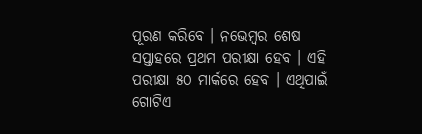ପୂରଣ କରିବେ । ନଭେମ୍ବର ଶେଷ ସପ୍ତାହରେ ପ୍ରଥମ ପରୀକ୍ଷା ହେବ । ଏହି ପରୀକ୍ଷା ୫୦ ମାର୍କରେ ହେବ । ଏଥିପାଇଁ ଗୋଟିଏ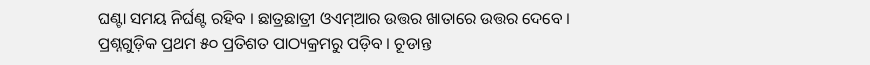ଘଣ୍ଟା ସମୟ ନିର୍ଘଣ୍ଟ ରହିବ । ଛାତ୍ରଛାତ୍ରୀ ଓଏମ୍ଆର ଉତ୍ତର ଖାତାରେ ଉତ୍ତର ଦେବେ । ପ୍ରଶ୍ନଗୁଡ଼ିକ ପ୍ରଥମ ୫୦ ପ୍ରତିଶତ ପାଠ୍ୟକ୍ରମରୁ ପଡ଼ିବ । ଚୂଡାନ୍ତ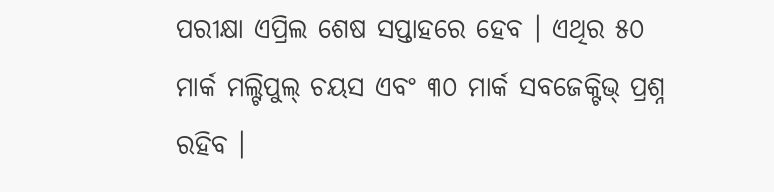ପରୀକ୍ଷା ଏପ୍ରିଲ ଶେଷ ସପ୍ତାହରେ ହେବ । ଏଥିର ୫୦ ମାର୍କ ମଲ୍ଟିପୁଲ୍ ଚୟସ ଏବଂ ୩୦ ମାର୍କ ସବଜେକ୍ଟିଭ୍ ପ୍ରଶ୍ନ ରହିବ ।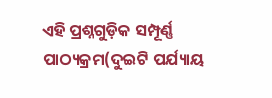ଏହି ପ୍ରଶ୍ନଗୁଡ଼ିକ ସମ୍ପୂର୍ଣ୍ଣ ପାଠ୍ୟକ୍ରମ(ଦୁଇଟି ପର୍ଯ୍ୟାୟ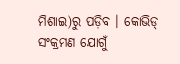ମିଶାଇ)ରୁ ପଡ଼ିବ । କୋଭିଡ୍ ସଂକ୍ରମଣ ଯୋଗୁଁ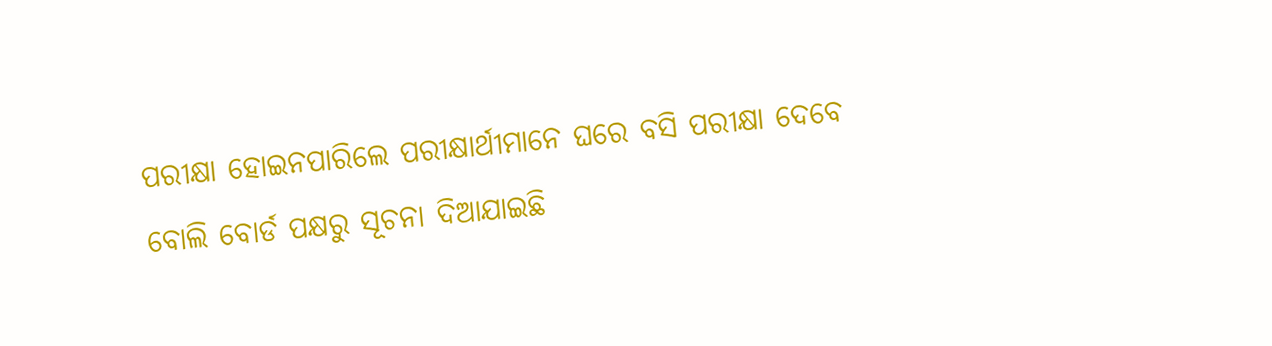ପରୀକ୍ଷା ହୋଇନପାରିଲେ ପରୀକ୍ଷାର୍ଥୀମାନେ ଘରେ ବସି ପରୀକ୍ଷା ଦେବେ ବୋଲି ବୋର୍ଡ ପକ୍ଷରୁ ସୂଚନା ଦିଆଯାଇଛି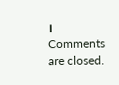।
Comments are closed.